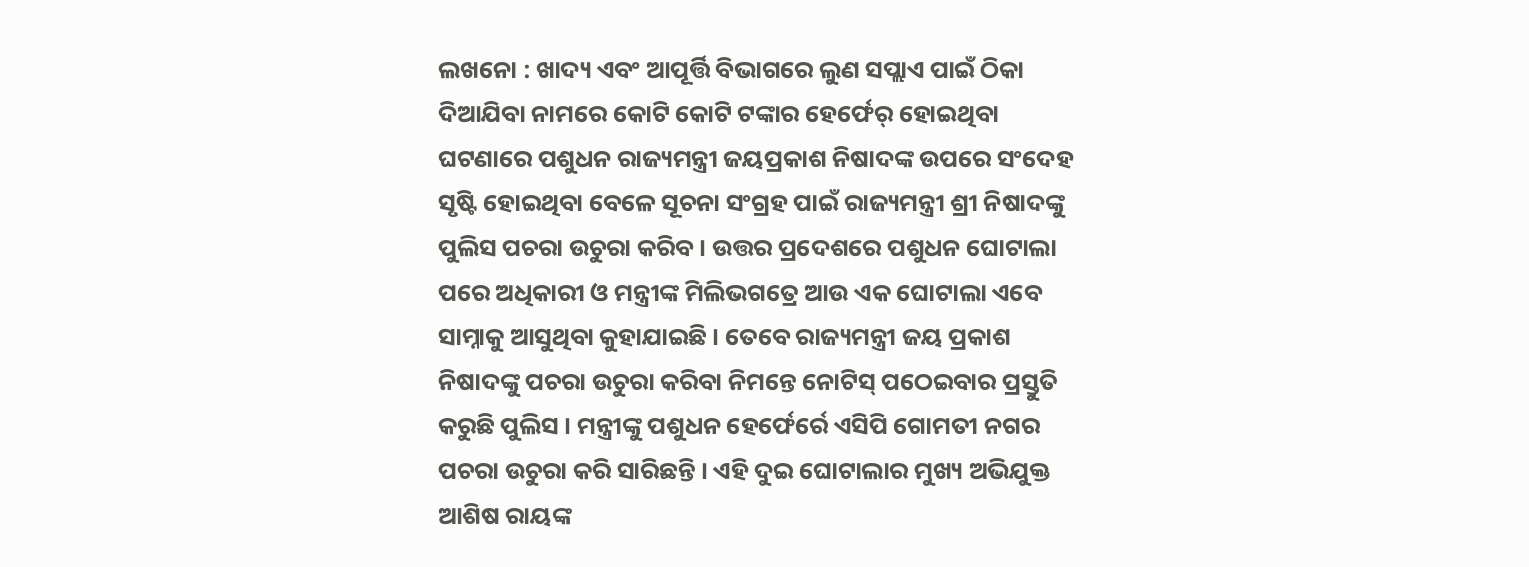ଲଖନୋ : ଖାଦ୍ୟ ଏବଂ ଆପୂର୍ତ୍ତି ବିଭାଗରେ ଲୁଣ ସପ୍ଲାଏ ପାଇଁ ଠିକା ଦିଆଯିବା ନାମରେ କୋଟି କୋଟି ଟଙ୍କାର ହେର୍ଫେର୍ ହୋଇଥିବା ଘଟଣାରେ ପଶୁଧନ ରାଜ୍ୟମନ୍ତ୍ରୀ ଜୟପ୍ରକାଶ ନିଷାଦଙ୍କ ଉପରେ ସଂଦେହ ସୃଷ୍ଟି ହୋଇଥିବା ବେଳେ ସୂଚନା ସଂଗ୍ରହ ପାଇଁ ରାଜ୍ୟମନ୍ତ୍ରୀ ଶ୍ରୀ ନିଷାଦଙ୍କୁ ପୁଲିସ ପଚରା ଉଚୁରା କରିବ । ଉତ୍ତର ପ୍ରଦେଶରେ ପଶୁଧନ ଘୋଟାଲା ପରେ ଅଧିକାରୀ ଓ ମନ୍ତ୍ରୀଙ୍କ ମିଲିଭଗତ୍ରେ ଆଉ ଏକ ଘୋଟାଲା ଏବେ ସାମ୍ନାକୁ ଆସୁଥିବା କୁହାଯାଇଛି । ତେବେ ରାଜ୍ୟମନ୍ତ୍ରୀ ଜୟ ପ୍ରକାଶ ନିଷାଦଙ୍କୁ ପଚରା ଉଚୁରା କରିବା ନିମନ୍ତେ ନୋଟିସ୍ ପଠେଇବାର ପ୍ରସ୍ତୁତି କରୁଛି ପୁଲିସ । ମନ୍ତ୍ରୀଙ୍କୁ ପଶୁଧନ ହେର୍ଫେର୍ରେ ଏସିପି ଗୋମତୀ ନଗର ପଚରା ଉଚୁରା କରି ସାରିଛନ୍ତି । ଏହି ଦୁଇ ଘୋଟାଲାର ମୁଖ୍ୟ ଅଭିଯୁକ୍ତ ଆଶିଷ ରାୟଙ୍କ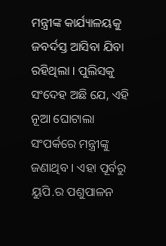ମନ୍ତ୍ରୀଙ୍କ କାର୍ଯ୍ୟାଳୟକୁ ଜବର୍ଦସ୍ତ ଆସିବା ଯିବା ରହିଥିଲା । ପୁଲିସକୁ ସଂଦେହ ଅଛି ଯେ, ଏହି ନୂଆ ଘୋଟାଲା ସଂପର୍କରେ ମନ୍ତ୍ରୀଙ୍କୁ ଜଣାଥିବ । ଏହା ପୂର୍ବରୁ ୟୁପି.ର ପଶୁପାଳନ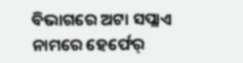ବିଭାଗରେ ଅଟା ସପ୍ଲାଏ ନାମରେ ହେର୍ଫେର୍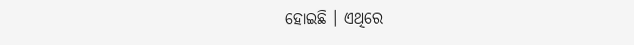ହୋଇଛି । ଏଥିରେ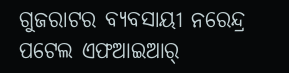ଗୁଜରାଟର ବ୍ୟବସାୟୀ ନରେନ୍ଦ୍ର ପଟେଲ ଏଫଆଇଆର୍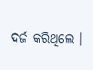ଦର୍ଜ କରିଥିଲେ ।